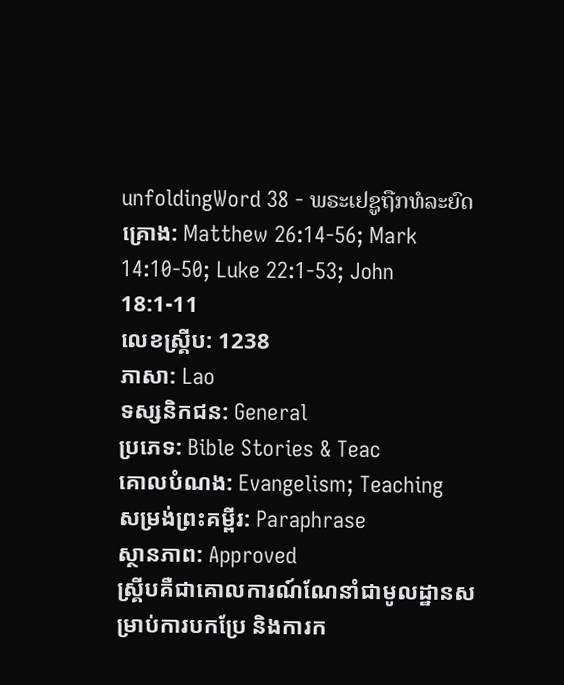unfoldingWord 38 - ພຣະເຢຊູຖືກທໍລະຍົດ
គ្រោង: Matthew 26:14-56; Mark 14:10-50; Luke 22:1-53; John 18:1-11
លេខស្គ្រីប: 1238
ភាសា: Lao
ទស្សនិកជន: General
ប្រភេទ: Bible Stories & Teac
គោលបំណង: Evangelism; Teaching
សម្រង់ព្រះគម្ពីរ: Paraphrase
ស្ថានភាព: Approved
ស្គ្រីបគឺជាគោលការណ៍ណែនាំជាមូលដ្ឋានសម្រាប់ការបកប្រែ និងការក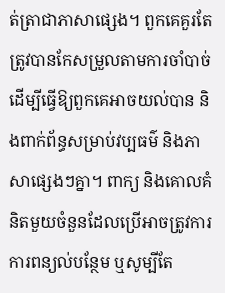ត់ត្រាជាភាសាផ្សេង។ ពួកគេគួរតែត្រូវបានកែសម្រួលតាមការចាំបាច់ដើម្បីធ្វើឱ្យពួកគេអាចយល់បាន និងពាក់ព័ន្ធសម្រាប់វប្បធម៌ និងភាសាផ្សេងៗគ្នា។ ពាក្យ និងគោលគំនិតមួយចំនួនដែលប្រើអាចត្រូវការការពន្យល់បន្ថែម ឬសូម្បីតែ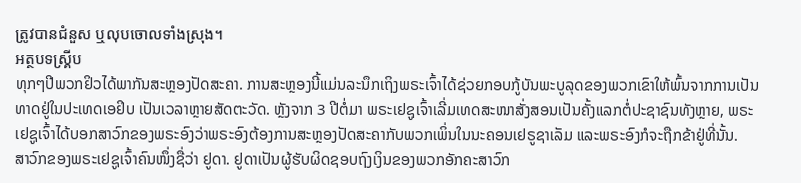ត្រូវបានជំនួស ឬលុបចោលទាំងស្រុង។
អត្ថបទស្គ្រីប
ທຸກໆປີພວກຢິວໄດ້ພາກັນສະຫຼອງປັດສະຄາ. ການສະຫຼອງນີ້ແມ່ນລະນຶກເຖິງພຣະເຈົ້າໄດ້ຊ່ວຍກອບກູ້ບັນພະບູລຸດຂອງພວກເຂົາໃຫ້ພົ້ນຈາກການເປັນທາດຢູ່ໃນປະເທດເອຢິບ ເປັນເວລາຫຼາຍສັດຕະວັດ. ຫຼັງຈາກ 3 ປີຕໍ່ມາ ພຣະເຢຊູເຈົ້າເລີ່ມເທດສະໜາສັ່ງສອນເປັນຄັ້ງແລກຕໍ່ປະຊາຊົນທັງຫຼາຍ, ພຣະເຢຊູເຈົ້າໄດ້ບອກສາວົກຂອງພຣະອົງວ່າພຣະອົງຕ້ອງການສະຫຼອງປັດສະຄາກັບພວກເພິ່ນໃນນະຄອນເຢຣູຊາເລັມ ແລະພຣະອົງກໍຈະຖືກຂ້າຢູ່ທີ່ນັ້ນ.
ສາວົກຂອງພຣະເຢຊູເຈົ້າຄົນໜຶ່ງຊື່ວ່າ ຢູດາ. ຢູດາເປັນຜູ້ຮັບຜິດຊອບຖົງເງິນຂອງພວກອັກຄະສາວົກ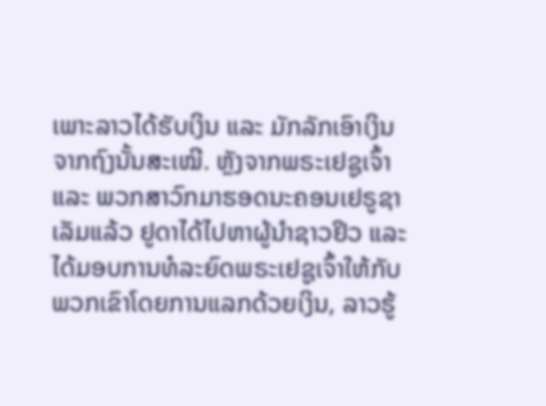ເພາະລາວໄດ້ຮັບເງິນ ແລະ ມັກລັກເອົາເງິນຈາກຖົງນັ້ນສະເໝີ. ຫຼັງຈາກພຣະເຢຊູເຈົ້າ ແລະ ພວກສາວົກມາຮອດນະຄອນເຢຣູຊາເລັມແລ້ວ ຢູດາໄດ້ໄປຫາຜູ້ນຳຊາວຢິວ ແລະ ໄດ້ມອບການທໍລະຍົດພຣະເຢຊູເຈົ້າໃຫ້ກັບພວກເຂົາໂດຍການແລກດ້ວຍເງິນ, ລາວຮູ້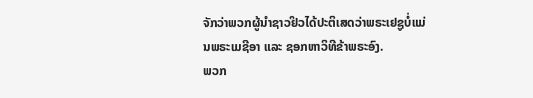ຈັກວ່າພວກຜູ້ນຳຊາວຢິວໄດ້ປະຕິເສດວ່າພຣະເຢຊູບໍ່ແມ່ນພຣະເມຊີອາ ແລະ ຊອກຫາວິທີຂ້າພຣະອົງ.
ພວກ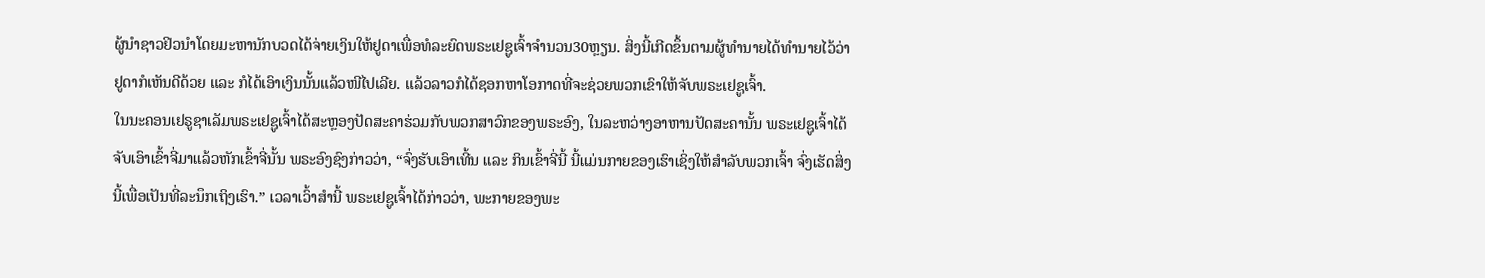ຜູ້ນຳຊາວຢິວນຳໂດຍມະຫານັກບວດໄດ້ຈ່າຍເງິນໃຫ້ຢູດາເພື່ອທໍລະຍົດພຣະເຢຊູເຈົ້າຈຳນວນ30ຫຼຽນ. ສິ່ງນີ້ເກີດຂຶ້ນຕາມຜູ້ທຳນາຍໄດ້ທຳນາຍໄວ້ວ່າຢູດາກໍເຫັນດີດ້ວຍ ແລະ ກໍໄດ້ເອົາເງິນນັ້ນແລ້ວໜີໄປເລີຍ. ແລ້ວລາວກໍໄດ້ຊອກຫາໂອກາດທີ່ຈະຊ່ວຍພວກເຂົາໃຫ້ຈັບພຣະເຢຊູເຈົ້າ.
ໃນນະຄອນເຢຣູຊາເລັມພຣະເຢຊູເຈົ້າໄດ້ສະຫຼອງປັດສະຄາຮ່ວມກັບພວກສາວົກຂອງພຣະອົງ, ໃນລະຫວ່າງອາຫານປັດສະຄານັ້ນ ພຣະເຢຊູເຈົ້າໄດ້ຈັບເອົາເຂົ້າຈີ່ມາແລ້ວຫັກເຂົ້າຈີ່ນັ້ນ ພຣະອົງຊົງກ່າວວ່າ, “ຈົ່ງຮັບເອົາເທີ້ນ ແລະ ກິນເຂົ້າຈີ່ນີ້ ນີ້ແມ່ນກາຍຂອງເຮົາເຊິ່ງໃຫ້ສຳລັບພວກເຈົ້າ ຈົ່ງເຮັດສິ່ງນີ້ເພື່ອເປັນທີ່ລະນຶກເຖິງເຮົາ.” ເວລາເວົ້າສຳນີ້ ພຣະເຢຊູເຈົ້າໄດ້ກ່າວວ່າ, ພະກາຍຂອງພະ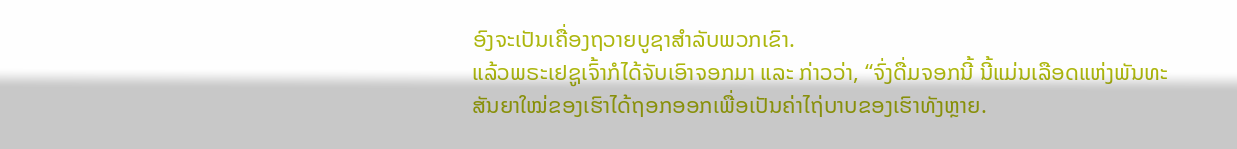ອົງຈະເປັນເຄື່ອງຖວາຍບູຊາສຳລັບພວກເຂົາ.
ແລ້ວພຣະເຢຊູເຈົ້າກໍໄດ້ຈັບເອົາຈອກມາ ແລະ ກ່າວວ່າ, “ຈົ່ງດື່ມຈອກນີ້ ນີ້ແມ່ນເລືອດແຫ່ງພັນທະສັນຍາໃໝ່ຂອງເຮົາໄດ້ຖອກອອກເພື່ອເປັນຄ່າໄຖ່ບາບຂອງເຮົາທັງຫຼາຍ.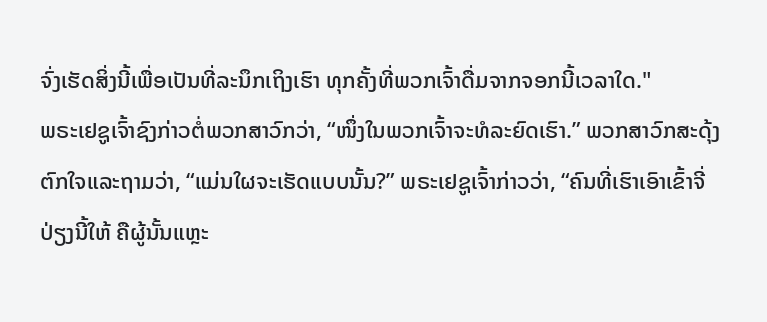ຈົ່ງເຮັດສິ່ງນີ້ເພື່ອເປັນທີ່ລະນຶກເຖິງເຮົາ ທຸກຄັ້ງທີ່ພວກເຈົ້າດື່ມຈາກຈອກນີ້ເວລາໃດ."
ພຣະເຢຊູເຈົ້າຊົງກ່າວຕໍ່ພວກສາວົກວ່າ, “ໜຶ່ງໃນພວກເຈົ້າຈະທໍລະຍົດເຮົາ.” ພວກສາວົກສະດຸ້ງຕົກໃຈແລະຖາມວ່າ, “ແມ່ນໃຜຈະເຮັດແບບນັ້ນ?” ພຣະເຢຊູເຈົ້າກ່າວວ່າ, “ຄົນທີ່ເຮົາເອົາເຂົ້າຈີ່ປ່ຽງນີ້ໃຫ້ ຄືຜູ້ນັ້ນແຫຼະ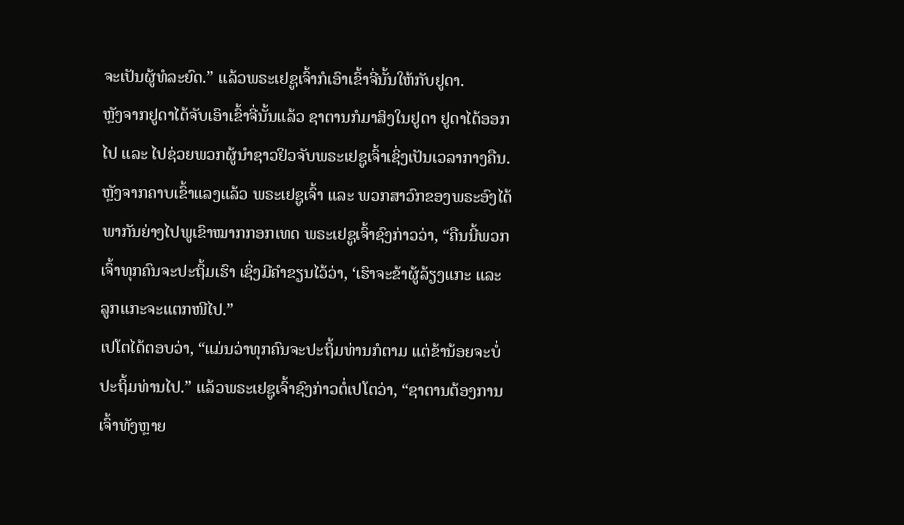ຈະເປັນຜູ້ທໍລະຍົດ.” ແລ້ວພຣະເຢຊູເຈົ້າກໍເອົາເຂົ້າຈີ່ນັ້ນໃຫ້ກັບຢູດາ.
ຫຼັງຈາກຢູດາໄດ້ຈັບເອົາເຂົ້າຈີ່ນັ້ນແລ້ວ ຊາຕານກໍມາສິງໃນຢູດາ ຢູດາໄດ້ອອກໄປ ແລະ ໄປຊ່ວຍພວກຜູ້ນຳຊາວຢິວຈັບພຣະເຢຊູເຈົ້າເຊິ່ງເປັນເວລາກາງຄືນ.
ຫຼັງຈາກຄາບເຂົ້າແລງແລ້ວ ພຣະເຢຊູເຈົ້າ ແລະ ພວກສາວົກຂອງພຣະອົງໄດ້ພາກັນຍ່າງໄປພູເຂົາໝາກກອກເທດ ພຣະເຢຊູເຈົ້າຊົງກ່າວວ່າ, “ຄືນນີ້ພວກເຈົ້າທຸກຄົນຈະປະຖິ້ມເຮົາ ເຊິ່ງມີຄຳຂຽນໄວ້ວ່າ, ‘ເຮົາຈະຂ້າຜູ້ລ້ຽງແກະ ແລະ ລູກແກະຈະແຕກໜີໄປ.”
ເປໂຕໄດ້ຕອບວ່າ, “ແມ່ນວ່າທຸກຄົນຈະປະຖິ້ມທ່ານກໍຕາມ ແຕ່ຂ້ານ້ອຍຈະບໍ່ປະຖິ້ມທ່ານໄປ.” ແລ້ວພຣະເຢຊູເຈົ້າຊົງກ່າວຕໍ່ເປໂຕວ່າ, “ຊາຕານຕ້ອງການເຈົ້າທັງຫຼາຍ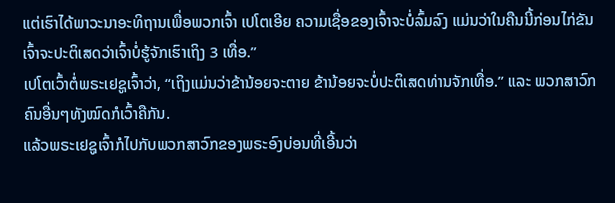ແຕ່ເຮົາໄດ້ພາວະນາອະທິຖານເພື່ອພວກເຈົ້າ ເປໂຕເອີຍ ຄວາມເຊື່ອຂອງເຈົ້າຈະບໍ່ລົ້ມລົງ ແມ່ນວ່າໃນຄືນນີ້ກ່ອນໄກ່ຂັນ ເຈົ້າຈະປະຕິເສດວ່າເຈົ້າບໍ່ຮູ້ຈັກເຮົາເຖິງ 3 ເທື່ອ.”
ເປໂຕເວົ້າຕໍ່ພຣະເຢຊູເຈົ້າວ່າ, “ເຖິງແມ່ນວ່າຂ້ານ້ອຍຈະຕາຍ ຂ້ານ້ອຍຈະບໍ່ປະຕິເສດທ່ານຈັກເທື່ອ.” ແລະ ພວກສາວົກຄົນອື່ນໆທັງໝົດກໍເວົ້າຄືກັນ.
ແລ້ວພຣະເຢຊູເຈົ້າກໍໄປກັບພວກສາວົກຂອງພຣະອົງບ່ອນທີ່ເອີ້ນວ່າ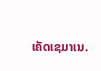ເຄັດເຊມາເນ.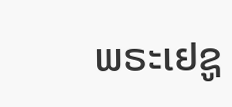ພຣະເຢຊູ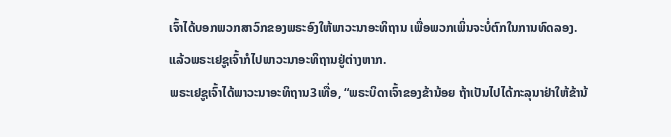ເຈົ້າໄດ້ບອກພວກສາວົກຂອງພຣະອົງໃຫ້ພາວະນາອະທິຖານ ເພື່ອພວກເພິ່ນຈະບໍ່ຕົກໃນການທົດລອງ. ແລ້ວພຣະເຢຊູເຈົ້າກໍໄປພາວະນາອະທິຖານຢູ່ຕ່າງຫາກ.
ພຣະເຢຊູເຈົ້າໄດ້ພາວະນາອະທິຖານ3ເທື່ອ, “ພຣະບິດາເຈົ້າຂອງຂ້ານ້ອຍ ຖ້າເປັນໄປໄດ້ກະລຸນາຢ່າໃຫ້ຂ້ານ້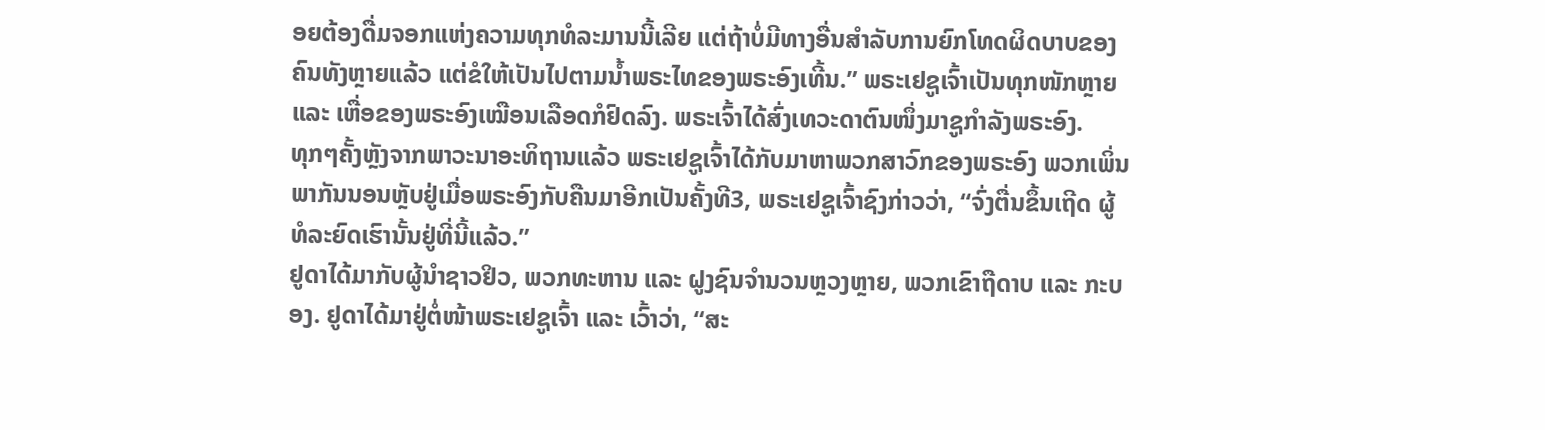ອຍຕ້ອງດື່ມຈອກແຫ່ງຄວາມທຸກທໍລະມານນີ້ເລີຍ ແຕ່ຖ້າບໍ່ມີທາງອື່ນສຳລັບການຍົກໂທດຜິດບາບຂອງຄົນທັງຫຼາຍແລ້ວ ແຕ່ຂໍໃຫ້ເປັນໄປຕາມນ້ຳພຣະໄທຂອງພຣະອົງເທີ້ນ.” ພຣະເຢຊູເຈົ້າເປັນທຸກໜັກຫຼາຍ ແລະ ເຫື່ອຂອງພຣະອົງເໝືອນເລືອດກໍຢົດລົງ. ພຣະເຈົ້າໄດ້ສົ່ງເທວະດາຕົນໜຶ່ງມາຊູກຳລັງພຣະອົງ.
ທຸກໆຄັ້ງຫຼັງຈາກພາວະນາອະທິຖານແລ້ວ ພຣະເຢຊູເຈົ້າໄດ້ກັບມາຫາພວກສາວົກຂອງພຣະອົງ ພວກເພິ່ນພາກັນນອນຫຼັບຢູ່ເມື່ອພຣະອົງກັບຄືນມາອີກເປັນຄັ້ງທີ3, ພຣະເຢຊູເຈົ້າຊົງກ່າວວ່າ, “ຈົ່ງຕື່ນຂຶ້ນເຖີດ ຜູ້ທໍລະຍົດເຮົານັ້ນຢູ່ທີ່ນີ້ແລ້ວ.”
ຢູດາໄດ້ມາກັບຜູ້ນຳຊາວຢິວ, ພວກທະຫານ ແລະ ຝູງຊົນຈຳນວນຫຼວງຫຼາຍ, ພວກເຂົາຖືດາບ ແລະ ກະບອງ. ຢູດາໄດ້ມາຢູ່ຕໍ່ໜ້າພຣະເຢຊູເຈົ້າ ແລະ ເວົ້າວ່າ, “ສະ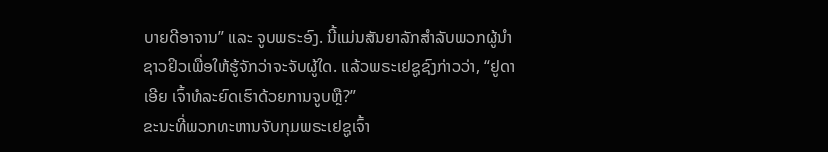ບາຍດີອາຈານ” ແລະ ຈູບພຣະອົງ. ນີ້ແມ່ນສັນຍາລັກສຳລັບພວກຜູ້ນຳຊາວຢິວເພື່ອໃຫ້ຮູ້ຈັກວ່າຈະຈັບຜູ້ໃດ. ແລ້ວພຣະເຢຊູຊົງກ່າວວ່າ, “ຢູດາເອີຍ ເຈົ້າທໍລະຍົດເຮົາດ້ວຍການຈູບຫຼື?”
ຂະນະທີ່ພວກທະຫານຈັບກຸມພຣະເຢຊູເຈົ້າ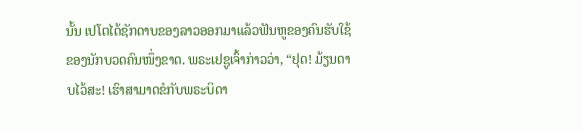ນັ້ນ ເປໂຕໄດ້ຊັກດາບຂອງລາວອອກມາແລ້ວຟັນຫູຂອງຄົນຮັບໃຊ້ຂອງນັກບວດຄົນໜຶ່ງຂາດ. ພຣະເຢຊູເຈົ້າກ່າວວ່າ, “ຢຸດ! ມ້ຽນດາບໄວ້ສະ! ເຮົາສາມາດຂໍກັບພຣະບິດາ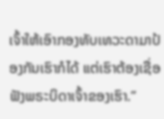ເຈົ້າໃຫ້ເອົາກອງທັບເທວະດາມາປ້ອງກັນເຮົາກໍໄດ້ ແຕ່ເຮົາຕ້ອງເຊື່ອຟັງພຣະບິດາເຈົ້າຂອງເຮົາ.”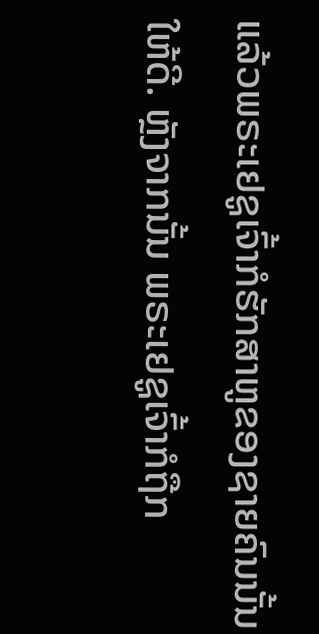ແລ້ວພຣະເຢຊູເຈົ້າກໍຮັກສາຫູຂອງຊາຍຄົນນັ້ນໃຫ້ດີ. ຫຼັງຈາກນັ້ນ ພຣະເຢຊູເຈົ້າກໍຖືກ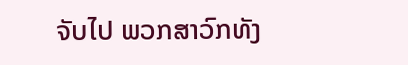ຈັບໄປ ພວກສາວົກທັງ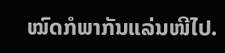ໝົດກໍພາກັນແລ່ນໜີໄປ.